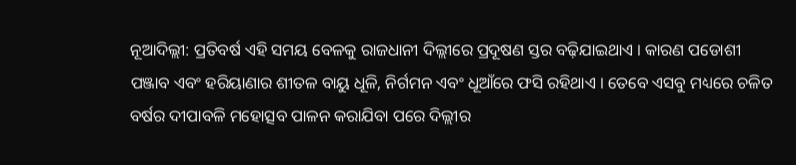ନୂଆଦିଲ୍ଲୀ: ପ୍ରତିବର୍ଷ ଏହି ସମୟ ବେଳକୁ ରାଜଧାନୀ ଦିଲ୍ଲୀରେ ପ୍ରଦୂଷଣ ସ୍ତର ବଢ଼ିଯାଇଥାଏ । କାରଣ ପଡୋଶୀ ପଞ୍ଜାବ ଏବଂ ହରିୟାଣାର ଶୀତଳ ବାୟୁ ଧୂଳି, ନିର୍ଗମନ ଏବଂ ଧୂଆଁରେ ଫସି ରହିଥାଏ । ତେବେ ଏସବୁ ମଧ୍ୟରେ ଚଳିତ ବର୍ଷର ଦୀପାବଳି ମହୋତ୍ସବ ପାଳନ କରାଯିବା ପରେ ଦିଲ୍ଲୀର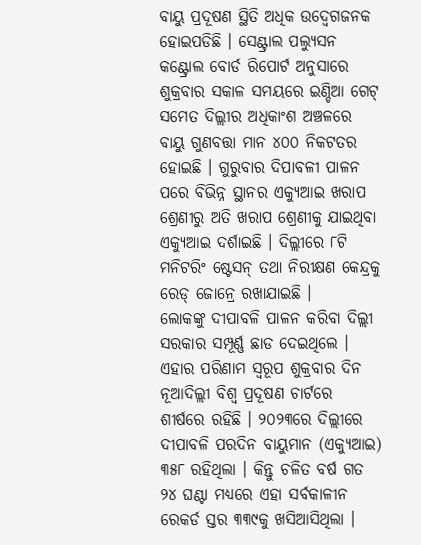ବାୟୁ ପ୍ରଦୂଷଣ ସ୍ଥିତି ଅଧିକ ଉଦ୍ବେଗଜନକ ହୋଇପଡିଛି । ସେଣ୍ଟ୍ରାଲ ପଲ୍ୟୁସନ କଣ୍ଟ୍ରୋଲ ବୋର୍ଡ ରିପୋର୍ଟ ଅନୁସାରେ ଶୁକ୍ରବାର ସକାଳ ସମୟରେ ଇଣ୍ଡିଆ ଗେଟ୍ ସମେତ ଦିଲ୍ଲୀର ଅଧିକାଂଶ ଅଞ୍ଚଳରେ ବାୟୁ ଗୁଣବତ୍ତା ମାନ ୪୦୦ ନିକଟତର ହୋଇଛି । ଗୁରୁବାର ଦିପାବଳୀ ପାଳନ ପରେ ବିଭିନ୍ନ ସ୍ଥାନର ଏକ୍ୟୁଆଇ ଖରାପ ଶ୍ରେଣୀରୁ ଅତି ଖରାପ ଶ୍ରେଣୀକୁ ଯାଇଥିବା ଏକ୍ୟୁଆଇ ଦର୍ଶାଇଛି । ଦିଲ୍ଲୀରେ ୮ଟି ମନିଟରିଂ ଷ୍ଟେସନ୍ ତଥା ନିରୀକ୍ଷଣ କେନ୍ଦ୍ରକୁ ରେଡ୍ ଜୋନ୍ରେ ରଖାଯାଇଛି ।
ଲୋକଙ୍କୁ ଦୀପାବଳି ପାଳନ କରିବା ଦିଲ୍ଲୀ ସରକାର ସମ୍ପୂର୍ଣ୍ଣ ଛାଡ ଦେଇଥିଲେ । ଏହାର ପରିଣାମ ସ୍ୱରୂପ ଶୁକ୍ରବାର ଦିନ ନୂଆଦିଲ୍ଲୀ ବିଶ୍ୱ ପ୍ରଦୂଷଣ ଚାର୍ଟରେ ଶୀର୍ଷରେ ରହିଛି । ୨୦୨୩ରେ ଦିଲ୍ଲୀରେ ଦୀପାବଳି ପରଦିନ ବାୟୁମାନ (ଏକ୍ୟୁଆଇ) ୩୫୮ ରହିଥିଲା । କିନ୍ତୁ ଚଳିତ ବର୍ଷ ଗତ ୨୪ ଘଣ୍ଟା ମଧ୍ୟରେ ଏହା ସର୍ବକାଳୀନ ରେକର୍ଡ ସ୍ତର ୩୩୯କୁ ଖସିଆସିଥିଲା ।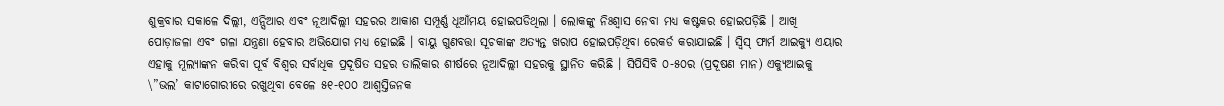ଶୁକ୍ରବାର ସକାଳେ ଦିଲ୍ଲୀ, ଏନ୍ସିଆର ଏବଂ ନୂଆଦିଲ୍ଲୀ ସହରର ଆକାଶ ସମ୍ପୂର୍ଣ୍ଣ ଧୂଆଁମୟ ହୋଇପଡିଥିଲା । ଲୋକଙ୍କୁ ନିଃଶ୍ୱାସ ନେବା ମଧ୍ୟ କଷ୍ଟକର ହୋଇପଡ଼ିଛି । ଆଖି ପୋଡ଼ାଜଳା ଏବଂ ଗଳା ଯନ୍ତ୍ରଣା ହେବାର ଅଭିଯୋଗ ମଧ୍ୟ ହୋଇଛି । ବାୟୁ ଗୁଣବତ୍ତା ସୂଚକାଙ୍କ ଅତ୍ୟନ୍ତ ଖରାପ ହୋଇପଡ଼ିଥିବା ରେକର୍ଡ କରାଯାଇଛି । ସ୍ୱିସ୍ ଫାର୍ମ ଆଇକ୍ୟୁ ଏୟାର ଏହାକୁ ମୂଲ୍ୟାଙ୍କନ କରିବା ପୂର୍ବ ବିଶ୍ୱର ସର୍ବାଧିକ ପ୍ରଦୂଷିତ ସହର ତାଲିକାର ଶୀର୍ଷରେ ନୂଆଦିଲ୍ଲୀ ସହରକୁ ସ୍ଥାନିତ କରିଛି । ସିପିସିବି ୦-୫୦ର (ପ୍ରଦୂଷଣ ମାନ) ଏକ୍ୟୁଆଇକୁ \”ଭଲ’ କାଟାଗୋରୀରେ ରଖୁଥିବା ବେଳେ ୫୧-୧୦୦ ଆଶ୍ୱସ୍ତିଜନକ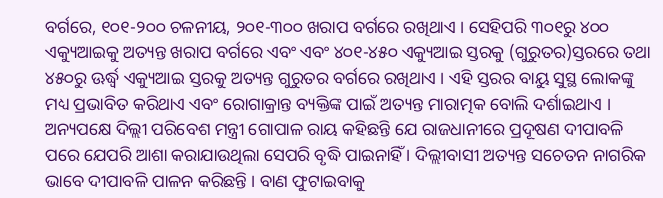ବର୍ଗରେ, ୧୦୧-୨୦୦ ଚଳନୀୟ, ୨୦୧-୩୦୦ ଖରାପ ବର୍ଗରେ ରଖିଥାଏ । ସେହିପରି ୩୦୧ରୁ ୪୦୦ ଏକ୍ୟୁଆଇକୁ ଅତ୍ୟନ୍ତ ଖରାପ ବର୍ଗରେ ଏବଂ ଏବଂ ୪୦୧-୪୫୦ ଏକ୍ୟୁଆଇ ସ୍ତରକୁ (ଗୁରୁତର)ସ୍ତରରେ ତଥା ୪୫୦ରୁ ଊର୍ଦ୍ଧ୍ୱ ଏକ୍ୟୁଆଇ ସ୍ତରକୁ ଅତ୍ୟନ୍ତ ଗୁରୁତର ବର୍ଗରେ ରଖିଥାଏ । ଏହି ସ୍ତରର ବାୟୁ ସୁସ୍ଥ ଲୋକଙ୍କୁ ମଧ୍ୟ ପ୍ରଭାବିତ କରିଥାଏ ଏବଂ ରୋଗାକ୍ରାନ୍ତ ବ୍ୟକ୍ତିଙ୍କ ପାଇଁ ଅତ୍ୟନ୍ତ ମାରାତ୍ମକ ବୋଲି ଦର୍ଶାଇଥାଏ ।
ଅନ୍ୟପକ୍ଷେ ଦିଲ୍ଲୀ ପରିବେଶ ମନ୍ତ୍ରୀ ଗୋପାଳ ରାୟ କହିଛନ୍ତି ଯେ ରାଜଧାନୀରେ ପ୍ରଦୂଷଣ ଦୀପାବଳି ପରେ ଯେପରି ଆଶା କରାଯାଉଥିଲା ସେପରି ବୃଦ୍ଧି ପାଇନାହିଁ । ଦିଲ୍ଲୀବାସୀ ଅତ୍ୟନ୍ତ ସଚେତନ ନାଗରିକ ଭାବେ ଦୀପାବଳି ପାଳନ କରିଛନ୍ତି । ବାଣ ଫୁଟାଇବାକୁ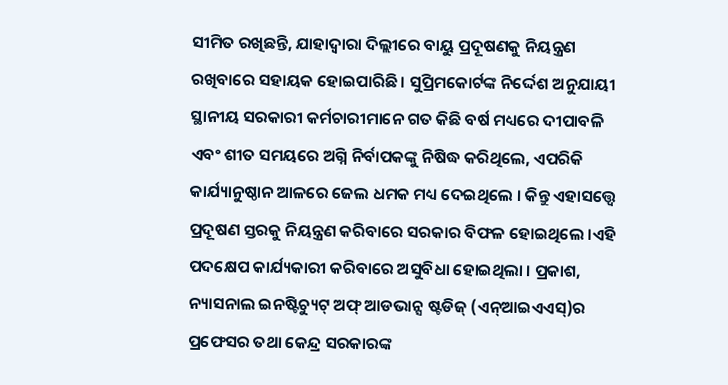ସୀମିତ ରଖିଛନ୍ତି, ଯାହାଦ୍ୱାରା ଦିଲ୍ଲୀରେ ବାୟୁ ପ୍ରଦୂଷଣକୁ ନିୟନ୍ତ୍ରଣ ରଖିବାରେ ସହାୟକ ହୋଇପାରିଛି । ସୁପ୍ରିମକୋର୍ଟଙ୍କ ନିର୍ଦ୍ଦେଶ ଅନୁଯାୟୀ ସ୍ଥାନୀୟ ସରକାରୀ କର୍ମଚାରୀମାନେ ଗତ କିଛି ବର୍ଷ ମଧ୍ୟରେ ଦୀପାବଳି ଏବଂ ଶୀତ ସମୟରେ ଅଗ୍ନି ନିର୍ବାପକଙ୍କୁ ନିଷିଦ୍ଧ କରିଥିଲେ, ଏପରିକି କାର୍ଯ୍ୟାନୁଷ୍ଠାନ ଆଳରେ ଜେଲ ଧମକ ମଧ୍ୟ ଦେଇଥିଲେ । କିନ୍ତୁ ଏହାସତ୍ତ୍ୱେ ପ୍ରଦୂଷଣ ସ୍ତରକୁ ନିୟନ୍ତ୍ରଣ କରିବାରେ ସରକାର ବିଫଳ ହୋଇଥିଲେ ।ଏହି ପଦକ୍ଷେପ କାର୍ଯ୍ୟକାରୀ କରିବାରେ ଅସୁବିଧା ହୋଇଥିଲା । ପ୍ରକାଶ, ନ୍ୟାସନାଲ ଇନଷ୍ଟିଚ୍ୟୁଟ୍ ଅଫ୍ ଆଡଭାନ୍ସ ଷ୍ଟଡିଜ୍ (ଏନ୍ଆଇଏଏସ୍)ର ପ୍ରଫେସର ତଥା କେନ୍ଦ୍ର ସରକାରଙ୍କ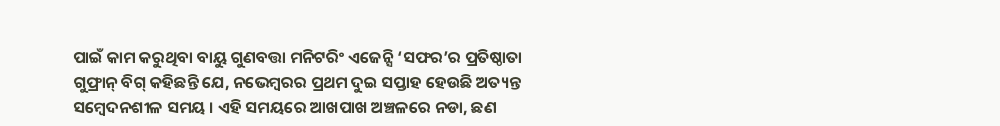ପାଇଁ କାମ କରୁଥିବା ବାୟୁ ଗୁଣବତ୍ତା ମନିଟରିଂ ଏଜେନ୍ସି ‘ସଫର’ର ପ୍ରତିଷ୍ଠାତା ଗୁଫ୍ରାନ୍ ବିଗ୍ କହିଛନ୍ତି ଯେ, ନଭେମ୍ବରର ପ୍ରଥମ ଦୁଇ ସପ୍ତାହ ହେଉଛି ଅତ୍ୟନ୍ତ ସମ୍ବେଦନଶୀଳ ସମୟ । ଏହି ସମୟରେ ଆଖପାଖ ଅଞ୍ଚଳରେ ନଡା, ଛଣ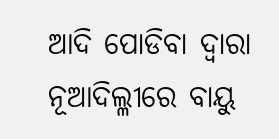ଆଦି ପୋଡିବା ଦ୍ୱାରା ନୂଆଦିଲ୍ଳୀରେ ବାୟୁ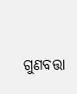ଗୁଣବତ୍ତା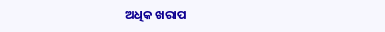ଅଧିକ ଖରାପ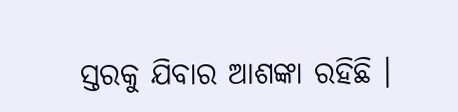ସ୍ତରକୁ ଯିବାର ଆଶଙ୍କା ରହିଛି ।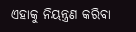ଏହାକୁ ନିୟନ୍ତ୍ରଣ କରିବା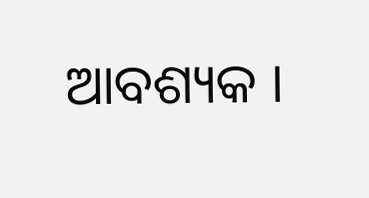ଆବଶ୍ୟକ ।